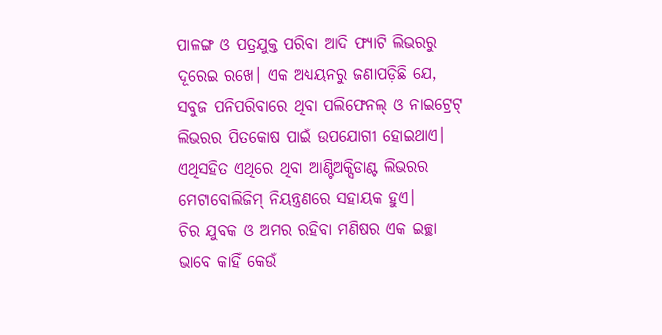ପାଳଙ୍ଗ ଓ ପତ୍ରଯୁକ୍ତ ପରିବା ଆଦି ଫ୍ୟାଟି ଲିଭରରୁ ଦୂରେଇ ରଖେ। ଏକ ଅଧ୍ୟୟନରୁ ଜଣାପଡ଼ିଛି ଯେ, ସବୁଜ ପନିପରିବାରେ ଥିବା ପଲିଫେନଲ୍ ଓ ନାଇଟ୍ରେଟ୍ ଲିଭରର ପିତକୋଷ ପାଇଁ ଉପଯୋଗୀ ହୋଇଥାଏ। ଏଥିସହିତ ଏଥିରେ ଥିବା ଆଣ୍ଟିଅକ୍ସିଡାଣ୍ଟ ଲିଭରର ମେଟାବୋଲିଜିମ୍ ନିୟନ୍ତ୍ରଣରେ ସହାୟକ ହୁଏ।
ଚିର ଯୁବକ ଓ ଅମର ରହିବା ମଣିଷର ଏକ ଇଚ୍ଛା ଭାବେ କାହିଁ କେଉଁ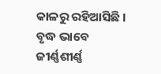କାଳରୁ ରହିଆସିଛି । ବୃଦ୍ଧ ଭାବେ ଜୀର୍ଣ୍ଣଶୀର୍ଣ୍ଣ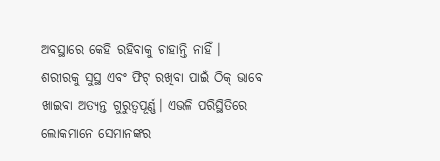ଅବସ୍ଥାରେ କେହି ରହିବାକୁ ଚାହାନ୍ତି ନାହିଁ ।
ଶରୀରକୁ ସୁସ୍ଥ ଏବଂ ଫିଟ୍ ରଖିବା ପାଇଁ ଠିକ୍ ଭାବେ ଖାଇବା ଅତ୍ୟନ୍ତ ଗୁରୁତ୍ୱପୂର୍ଣ୍ଣ। ଏଭଳି ପରିସ୍ଥିତିରେ ଲୋକମାନେ ସେମାନଙ୍କର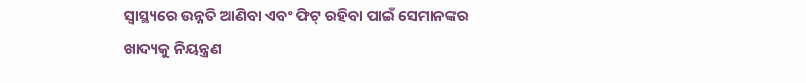ସ୍ୱାସ୍ଥ୍ୟରେ ଉନ୍ନତି ଆଣିବା ଏବଂ ଫିଟ୍ ରହିବା ପାଇଁ ସେମାନଙ୍କର ଖାଦ୍ୟକୁ ନିୟନ୍ତ୍ରଣ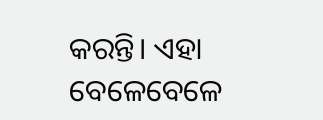କରନ୍ତି। ଏହା ବେଳେବେଳେ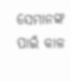ସେମାନଙ୍କ ପାଇଁ କାଳ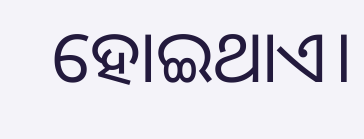ହୋଇଥାଏ।